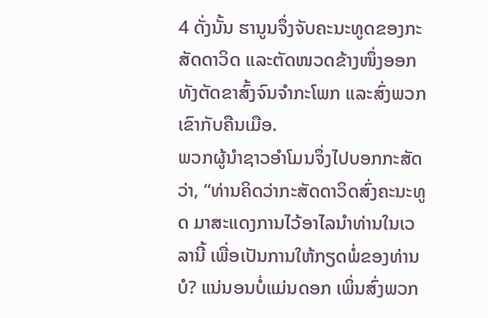4 ດັ່ງນັ້ນ ຮານູນຈຶ່ງຈັບຄະນະທູດຂອງກະສັດດາວິດ ແລະຕັດໜວດຂ້າງໜຶ່ງອອກ ທັງຕັດຂາສົ້ງຈົນຈຳກະໂພກ ແລະສົ່ງພວກເຂົາກັບຄືນເມືອ.
ພວກຜູ້ນຳຊາວອຳໂມນຈຶ່ງໄປບອກກະສັດວ່າ, “ທ່ານຄິດວ່າກະສັດດາວິດສົ່ງຄະນະທູດ ມາສະແດງການໄວ້ອາໄລນຳທ່ານໃນເວລານີ້ ເພື່ອເປັນການໃຫ້ກຽດພໍ່ຂອງທ່ານບໍ? ແນ່ນອນບໍ່ແມ່ນດອກ ເພິ່ນສົ່ງພວກ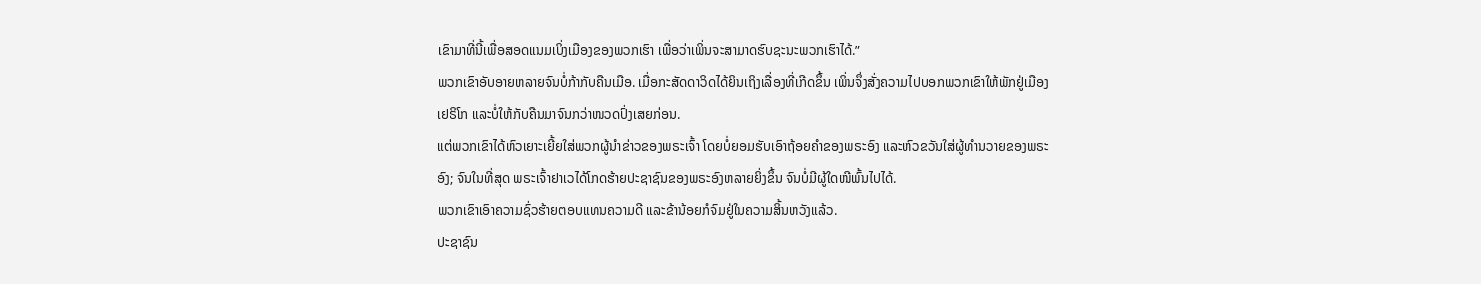ເຂົາມາທີ່ນີ້ເພື່ອສອດແນມເບິ່ງເມືອງຂອງພວກເຮົາ ເພື່ອວ່າເພິ່ນຈະສາມາດຮົບຊະນະພວກເຮົາໄດ້.”
ພວກເຂົາອັບອາຍຫລາຍຈົນບໍ່ກ້າກັບຄືນເມືອ. ເມື່ອກະສັດດາວິດໄດ້ຍິນເຖິງເລື່ອງທີ່ເກີດຂຶ້ນ ເພິ່ນຈຶ່ງສັ່ງຄວາມໄປບອກພວກເຂົາໃຫ້ພັກຢູ່ເມືອງເຢຣິໂກ ແລະບໍ່ໃຫ້ກັບຄືນມາຈົນກວ່າໜວດປົ່ງເສຍກ່ອນ.
ແຕ່ພວກເຂົາໄດ້ຫົວເຍາະເຍີ້ຍໃສ່ພວກຜູ້ນຳຂ່າວຂອງພຣະເຈົ້າ ໂດຍບໍ່ຍອມຮັບເອົາຖ້ອຍຄຳຂອງພຣະອົງ ແລະຫົວຂວັນໃສ່ຜູ້ທຳນວາຍຂອງພຣະອົງ; ຈົນໃນທີ່ສຸດ ພຣະເຈົ້າຢາເວໄດ້ໂກດຮ້າຍປະຊາຊົນຂອງພຣະອົງຫລາຍຍິ່ງຂຶ້ນ ຈົນບໍ່ມີຜູ້ໃດໜີພົ້ນໄປໄດ້.
ພວກເຂົາເອົາຄວາມຊົ່ວຮ້າຍຕອບແທນຄວາມດີ ແລະຂ້ານ້ອຍກໍຈົມຢູ່ໃນຄວາມສິ້ນຫວັງແລ້ວ.
ປະຊາຊົນ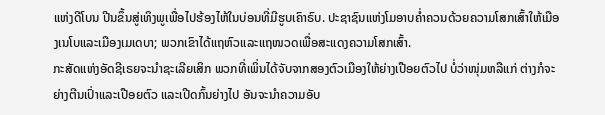ແຫ່ງດີໂບນ ປີນຂຶ້ນສູ່ເທິງພູເພື່ອໄປຮ້ອງໄຫ້ໃນບ່ອນທີ່ມີຮູບເຄົາຣົບ. ປະຊາຊົນແຫ່ງໂມອາບຄໍ່າຄວນດ້ວຍຄວາມໂສກເສົ້າໃຫ້ເມືອງເນໂບແລະເມືອງເມເດບາ; ພວກເຂົາໄດ້ແຖຫົວແລະແຖໜວດເພື່ອສະແດງຄວາມໂສກເສົ້າ.
ກະສັດແຫ່ງອັດຊີເຣຍຈະນຳຊະເລີຍເສິກ ພວກທີ່ເພິ່ນໄດ້ຈັບຈາກສອງຕົວເມືອງໃຫ້ຍ່າງເປືອຍຕົວໄປ ບໍ່ວ່າໜຸ່ມຫລືແກ່ ຕ່າງກໍຈະຍ່າງຕີນເປົ່າແລະເປືອຍຕົວ ແລະເປີດກົ້ນຍ່າງໄປ ອັນຈະນຳຄວາມອັບ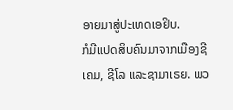ອາຍມາສູ່ປະເທດເອຢິບ.
ກໍມີແປດສິບຄົນມາຈາກເມືອງຊີເຄມ, ຊີໂລ ແລະຊາມາເຣຍ. ພວ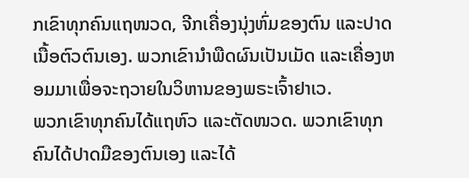ກເຂົາທຸກຄົນແຖໜວດ, ຈີກເຄື່ອງນຸ່ງຫົ່ມຂອງຕົນ ແລະປາດເນື້ອຕົວຕົນເອງ. ພວກເຂົານຳພືດຜົນເປັນເມັດ ແລະເຄື່ອງຫອມມາເພື່ອຈະຖວາຍໃນວິຫານຂອງພຣະເຈົ້າຢາເວ.
ພວກເຂົາທຸກຄົນໄດ້ແຖຫົວ ແລະຕັດໜວດ. ພວກເຂົາທຸກຄົນໄດ້ປາດມືຂອງຕົນເອງ ແລະໄດ້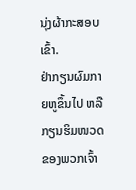ນຸ່ງຜ້າກະສອບເຂົ້າ.
ຢ່າກຽນຜົມກາຍຫູຂຶ້ນໄປ ຫລືກຽນຮິມໜວດຂອງພວກເຈົ້າ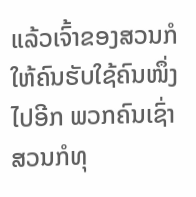ແລ້ວເຈົ້າຂອງສວນກໍໃຫ້ຄົນຮັບໃຊ້ຄົນໜຶ່ງໄປອີກ ພວກຄົນເຊົ່າສວນກໍທຸ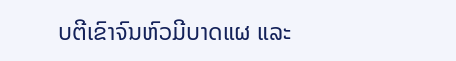ບຕີເຂົາຈົນຫົວມີບາດແຜ ແລະ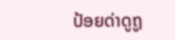ປ້ອຍດ່າດູຖູ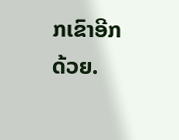ກເຂົາອີກດ້ວຍ.